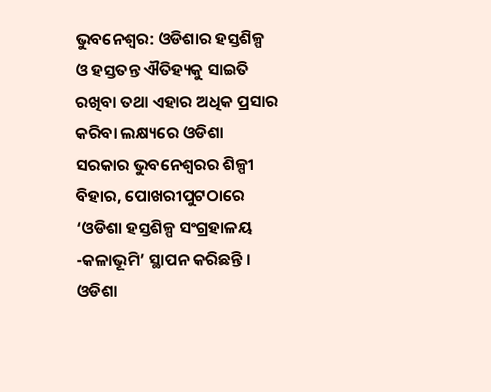ଭୁବନେଶ୍ୱର: ଓଡିଶାର ହସ୍ତଶିଳ୍ପ ଓ ହସ୍ତତନ୍ତ ଐତିହ୍ୟକୁ ସାଇତି ରଖିବା ତଥା ଏହାର ଅଧିକ ପ୍ରସାର କରିବା ଲକ୍ଷ୍ୟରେ ଓଡିଶା ସରକାର ଭୁବନେଶ୍ୱରର ଶିଳ୍ପୀ ବିହାର, ପୋଖରୀପୁଟଠାରେ ‘ଓଡିଶା ହସ୍ତଶିଳ୍ପ ସଂଗ୍ରହାଳୟ -କଳାଭୂମି’ ସ୍ଥାପନ କରିଛନ୍ତି । ଓଡିଶା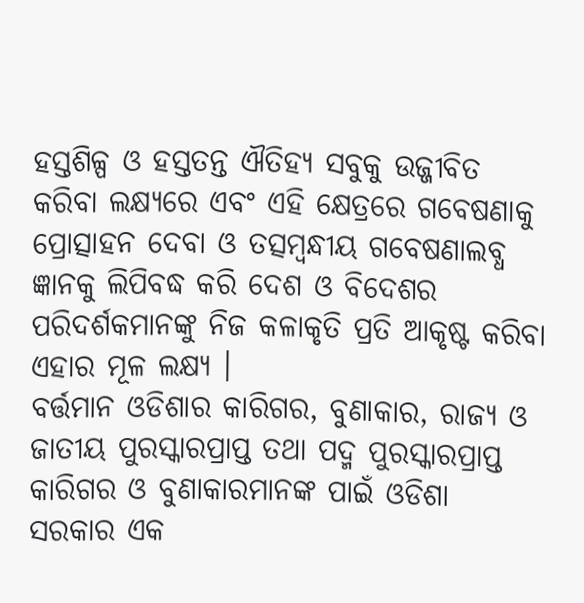ହସ୍ତଶିଳ୍ପ ଓ ହସ୍ତତନ୍ତ ଐତିହ୍ୟ ସବୁକୁ ଉଜ୍ଜୀବିତ କରିବା ଲକ୍ଷ୍ୟରେ ଏବଂ ଏହି କ୍ଷେତ୍ରରେ ଗବେଷଣାକୁ ପ୍ରୋତ୍ସାହନ ଦେବା ଓ ତତ୍ସମ୍ବନ୍ଧୀୟ ଗବେଷଣାଲବ୍ଧ ଜ୍ଞାନକୁ ଲିପିବଦ୍ଧ କରି ଦେଶ ଓ ବିଦେଶର ପରିଦର୍ଶକମାନଙ୍କୁ ନିଜ କଳାକୃତି ପ୍ରତି ଆକୃଷ୍ଟ କରିବା ଏହାର ମୂଳ ଲକ୍ଷ୍ୟ ।
ବର୍ତ୍ତମାନ ଓଡିଶାର କାରିଗର, ବୁଣାକାର, ରାଜ୍ୟ ଓ ଜାତୀୟ ପୁରସ୍କାରପ୍ରାପ୍ତ ତଥା ପଦ୍ମ ପୁରସ୍କାରପ୍ରାପ୍ତ କାରିଗର ଓ ବୁଣାକାରମାନଙ୍କ ପାଇଁ ଓଡିଶା ସରକାର ଏକ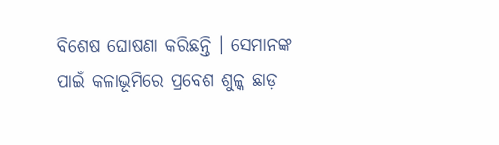ବିଶେଷ ଘୋଷଣା କରିଛନ୍ତି । ସେମାନଙ୍କ ପାଇଁ କଳାଭୂମିରେ ପ୍ରବେଶ ଶୁଳ୍କ ଛାଡ଼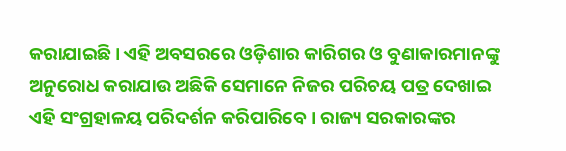କରାଯାଇଛି । ଏହି ଅବସରରେ ଓଡ଼ିଶାର କାରିଗର ଓ ବୁଣାକାରମାନଙ୍କୁ ଅନୁରୋଧ କରାଯାଉ ଅଛିକି ସେମାନେ ନିଜର ପରିଚୟ ପତ୍ର ଦେଖାଇ ଏହି ସଂଗ୍ରହାଳୟ ପରିଦର୍ଶନ କରିପାରିବେ । ରାଜ୍ୟ ସରକାରଙ୍କର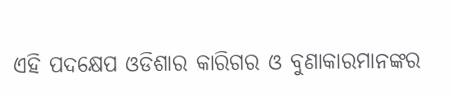ଏହି ପଦକ୍ଷେପ ଓଡିଶାର କାରିଗର ଓ ବୁଣାକାରମାନଙ୍କର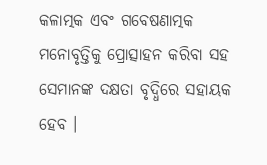କଳାତ୍ମକ ଏବଂ ଗବେଷଣାତ୍ମକ ମନୋବୃତ୍ତିକୁ ପ୍ରୋତ୍ସାହନ କରିବା ସହ ସେମାନଙ୍କ ଦକ୍ଷତା ବୃଦ୍ଧିରେ ସହାୟକ ହେବ ।